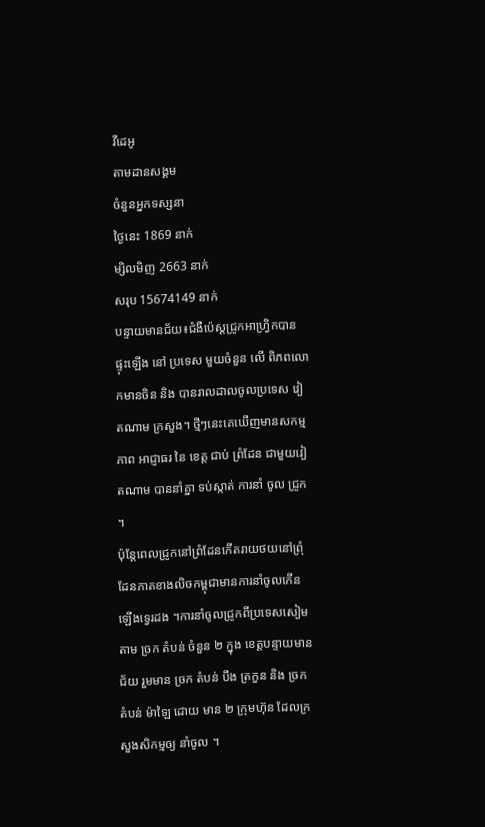វីដេអូ
តាមដានសង្គម
ចំនួនអ្នកទស្សនា
ថ្ងៃនេះ 1869 នាក់
ម្សិលមិញ 2663 នាក់
សរុប 15674149 នាក់
បន្ទាយមានជ័យ៖ជំងឺប៉េស្តជ្រូកអាហ្វ្រិកបានផ្ទុះឡើង នៅ ប្រទេស មួយចំនួន លើ ពិភពលោកមានចិន និង បានរាលដាលចូលប្រទេស វៀតណាម ក្រសួង។ ថ្មីៗនេះគេឃើញមានសកម្មភាព អាជ្ញាធរ នៃ ខេត្ត ជាប់ ព្រំដែន ជាមួយវៀតណាម បាននាំគ្នា ទប់ស្កាត់ ការនាំ ចូល ជ្រូក ។
ប៉ុន្តែពេលជ្រូកនៅព្រំដែនកើតរាយថយនៅព្រុំដែនភាគខាងលិចកម្ពុជាមានការនាំចូលកើនឡើងទ្វេរដង ។ការនាំចូលជ្រូកពីប្រទេសសៀម តាម ច្រក តំបន់ ចំនួន ២ ក្នុង ខេត្តបន្ទាយមានជ័យ រួមមាន ច្រក តំបន់ បឹង ត្រកួន និង ច្រក តំបន់ ម៉ាឡៃ ដោយ មាន ២ ក្រុមហ៊ុន ដែលក្រសួងសិកម្មឲ្យ នាំចូល ។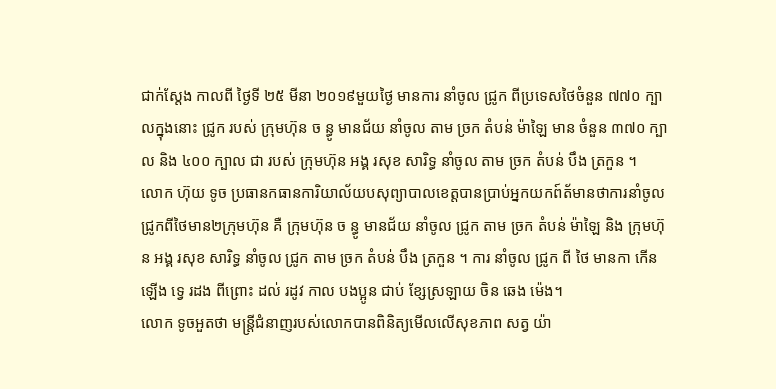ជាក់ស្តែង កាលពី ថ្ងៃទី ២៥ មីនា ២០១៩មួយថ្ងៃ មានការ នាំចូល ជ្រូក ពីប្រទេសថៃចំនួន ៧៧០ ក្បាលក្នុងនោះ ជ្រូក របស់ ក្រុមហ៊ុន ច ន្ធូ មានជ័យ នាំចូល តាម ច្រក តំបន់ ម៉ាឡៃ មាន ចំនួន ៣៧០ ក្បាល និង ៤០០ ក្បាល ជា របស់ ក្រុមហ៊ុន អង្គ រសុខ សារិទ្ធ នាំចូល តាម ច្រក តំបន់ បឹង ត្រកួន ។
លោក ហ៊ុយ ទូច ប្រធានកធានការិយាល័យបសុព្យាបាលខេត្តបានប្រាប់អ្នកយកព៍ត័មានថាការនាំចូលជ្រូកពីថៃមាន២ក្រុមហ៊ុន គឺ ក្រុមហ៊ុន ច ន្ធូ មានជ័យ នាំចូល ជ្រូក តាម ច្រក តំបន់ ម៉ាឡៃ និង ក្រុមហ៊ុន អង្គ រសុខ សារិទ្ធ នាំចូល ជ្រូក តាម ច្រក តំបន់ បឹង ត្រកួន ។ ការ នាំចូល ជ្រូក ពី ថៃ មានកា កើនឡើង ទ្វេ រដង ពីព្រោះ ដល់ រដូវ កាល បងប្អូន ជាប់ ខ្សែស្រឡាយ ចិន ឆេង ម៉េង។
លោក ទូចអួតថា មន្ត្រីជំនាញរបស់លោកបានពិនិត្យមើលលើសុខភាព សត្វ យ៉ា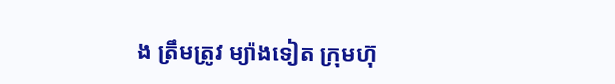ង ត្រឹមត្រូវ ម្យ៉ាងទៀត ក្រុមហ៊ុ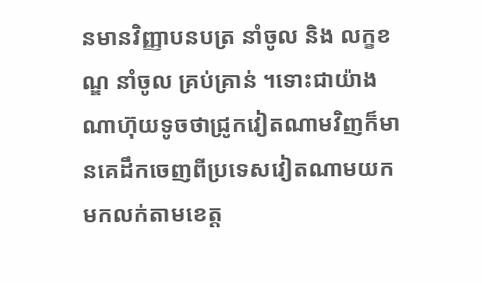នមានវិញ្ញាបនបត្រ នាំចូល និង លក្ខខណ្ឌ នាំចូល គ្រប់គ្រាន់ ។ទោះជាយ៉ាងណាហ៊ុយទូចថាជ្រូកវៀតណាមវិញក៏មានគេដឹកចេញពីប្រទេសវៀតណាមយកមកលក់តាមខេត្ត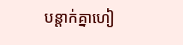បន្តាក់គ្នាហៀ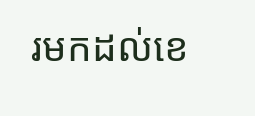រមកដល់ខេ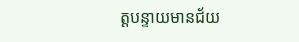ត្តបន្ទាយមានជ័យ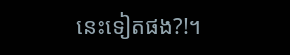នេះទៀតផង?!។